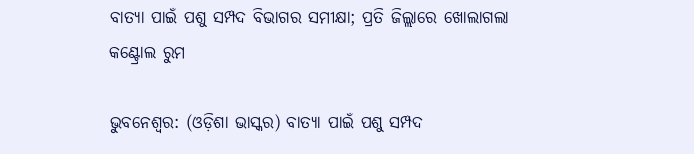ବାତ୍ୟା ପାଇଁ ପଶୁ ସମ୍ପଦ ବିଭାଗର ସମୀକ୍ଷା; ପ୍ରତି ଜିଲ୍ଲାରେ ଖୋଲାଗଲା କଣ୍ଟ୍ରୋଲ ରୁମ

ଭୁବନେଶ୍ୱର: (ଓଡ଼ିଶା ଭାସ୍କର) ବାତ୍ୟା ପାଇଁ ପଶୁ ସମ୍ପଦ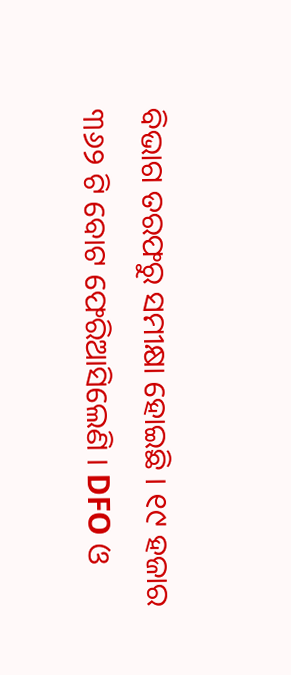ବିଭାଗ ତରଫରୁ ସମୀକ୍ଷା ହୋଇଛି । ୧୯ ହଜାର ୩୬୨ ଟି ବୋଟ ଫେରିଆସିଲେଣି । DFO ଓ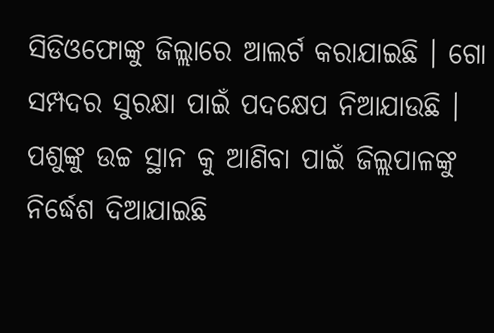ସିଡିଓଫୋଙ୍କୁ ଜିଲ୍ଲାରେ ଆଲର୍ଟ କରାଯାଇଛି । ଗୋ ସମ୍ପଦର ସୁରକ୍ଷା ପାଇଁ ପଦକ୍ଷେପ ନିଆଯାଉଛି । ପଶୁଙ୍କୁ ଉଚ୍ଚ ସ୍ଥାନ କୁ ଆଣିବା ପାଇଁ ଜିଲ୍ଲପାଳଙ୍କୁ ନିର୍ଦ୍ଧେଶ ଦିଆଯାଇଛି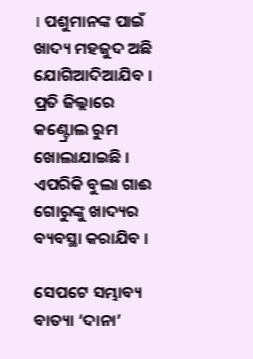। ପଶୁମାନଙ୍କ ପାଇଁ ଖାଦ୍ୟ ମହଜୁଦ ଅଛି ଯୋଗିଆଦିଆଯିବ । ପ୍ରତି ଜିଲ୍ଲାରେ କଣ୍ଟ୍ରୋଲ ରୁମ ଖୋଲାଯାଇଛି । ଏପରିକି ବୁଲା ଗାଈ ଗୋରୁଙ୍କୁ ଖାଦ୍ୟର ବ୍ୟବସ୍ଥା କରାଯିବ ।

ସେପଟେ ସମ୍ଭାବ୍ୟ ବାତ୍ୟା ‘ଦାନା’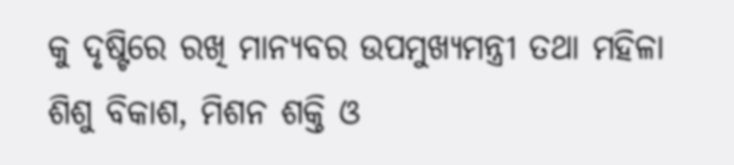କୁ ଦୃଷ୍ଟିରେ ରଖି ମାନ୍ୟବର ଉପମୁଖ୍ୟମନ୍ତ୍ରୀ ତଥା ମହିଳା ଶିଶୁ ବିକାଶ, ମିଶନ ଶକ୍ତି ଓ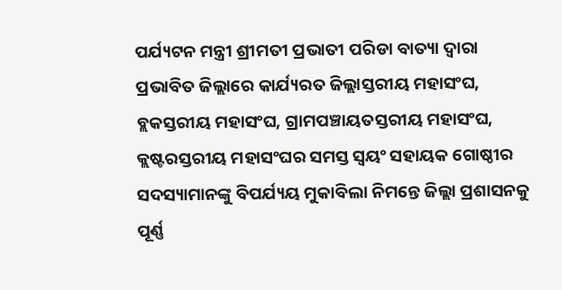ପର୍ଯ୍ୟଟନ ମନ୍ତ୍ରୀ ଶ୍ରୀମତୀ ପ୍ରଭାତୀ ପରିଡା ବାତ୍ୟା ଦ୍ଵାରା ପ୍ରଭାବିତ ଜିଲ୍ଲାରେ କାର୍ଯ୍ୟରତ ଜିଲ୍ଲାସ୍ତରୀୟ ମହାସଂଘ, ବ୍ଲକସ୍ତରୀୟ ମହାସଂଘ, ଗ୍ରାମପଞ୍ଚାୟତସ୍ତରୀୟ ମହାସଂଘ, କ୍ଲଷ୍ଟରସ୍ତରୀୟ ମହାସଂଘର ସମସ୍ତ ସ୍ଵୟଂ ସହାୟକ ଗୋଷ୍ଠୀର ସଦସ୍ୟାମାନଙ୍କୁ ବିପର୍ଯ୍ୟୟ ମୁକାବିଲା ନିମନ୍ତେ ଜିଲ୍ଲା ପ୍ରଶାସନକୁ ପୂର୍ଣ୍ଣ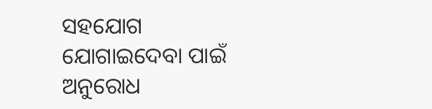ସହଯୋଗ ଯୋଗାଇଦେବା ପାଇଁ ଅନୁରୋଧ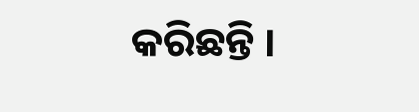କରିଛନ୍ତି ।